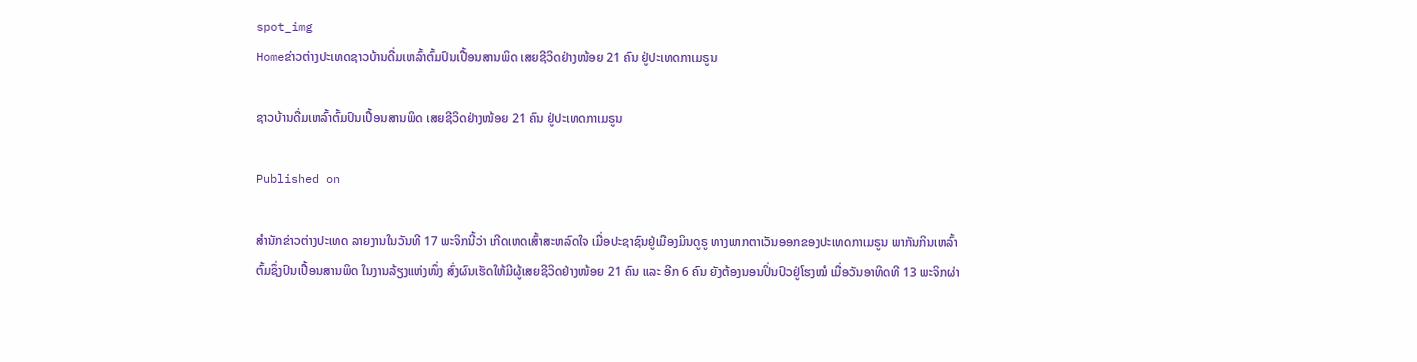spot_img
Homeຂ່າວຕ່າງປະເທດຊາວບ້ານດື່ມເຫລົ້າຕົ້ມປົນເປື້ອນສານພິດ ເສຍຊີວິດຢ່າງໜ້ອຍ 21 ຄົນ ຢູ່ປະເທດກາເມຣູນ

ຊາວບ້ານດື່ມເຫລົ້າຕົ້ມປົນເປື້ອນສານພິດ ເສຍຊີວິດຢ່າງໜ້ອຍ 21 ຄົນ ຢູ່ປະເທດກາເມຣູນ

Published on

ສຳນັກຂ່າວຕ່າງປະເທດ ລາຍງານໃນວັນທີ 17 ພະຈິກນີ້ວ່າ ເກີດເຫດເສົ້າສະຫລົດໃຈ ເມື່ອປະຊາຊົນຢູ່ເມືອງມິນດູຣູ ທາງພາກຕາເວັນອອກຂອງປະເທດກາເມຣູນ ພາກັນກິນເຫລົ້າຕົ້ມຊຶ່ງປົນເປື້ອນສານພິດ ໃນງານລ້ຽງແຫ່ງໜຶ່ງ ສົ່ງຜົນເຮັດໃຫ້ມີຜູ້ເສຍຊີວິດຢ່າງໜ້ອຍ 21 ຄົນ ແລະ ອີກ 6 ຄົນ ຍັງຕ້ອງນອນປິ່ນປົວຢູ່ໂຮງໝໍ ເມື່ອວັນອາທິດທີ 13 ພະຈິກຜ່າ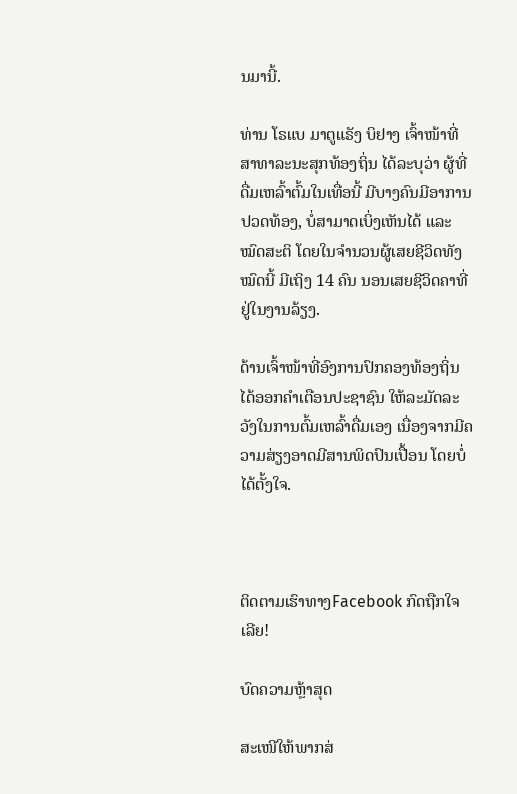ນມານີ້.

ທ່ານ ໂຣແບ ມາຕູແຣັງ ບິຢາງ ເຈົ້າໜ້າທີ່ສາທາລະນະສຸກທ້ອງຖິ່ນ ໄດ້ລະບຸວ່າ ຜູ້ທີ່ດື່ມເຫລົ້າຕົ້ມໃນເທື່ອນີ້ ມີບາງຄົນມີອາການປວດທ້ອງ, ບໍ່ສາມາດເບິ່ງເຫັນໄດ້ ແລະ ໝົດສະຕິ ໂດຍໃນຈຳນວນຜູ້ເສຍຊີວິດທັງໝົດນີ້ ມີເຖິງ 14 ຄົນ ນອນເສຍຊີວິດຄາທີ່ຢູ່ໃນງານລ້ຽງ.

ດ້ານເຈົ້າໜ້າທີ່ອົງການປົກຄອງທ້ອງຖິ່ນ ໄດ້ອອກຄຳເຕືອນປະຊາຊົນ ໃຫ້ລະມັດລະວັງໃນການຕົ້ມເຫລົ້າດື່ມເອງ ເນື່ອງຈາກມີຄວາມສ່ຽງອາດມີສານພິດປົນເປື້ອນ ໂດຍບໍ່ໄດ້ຕັ້ງໃຈ.



ຕິດຕາມເຮົາທາງFacebook ກົດຖືກໃຈເລີຍ!

ບົດຄວາມຫຼ້າສຸດ

ສະເໜີໃຫ້ພາກສ່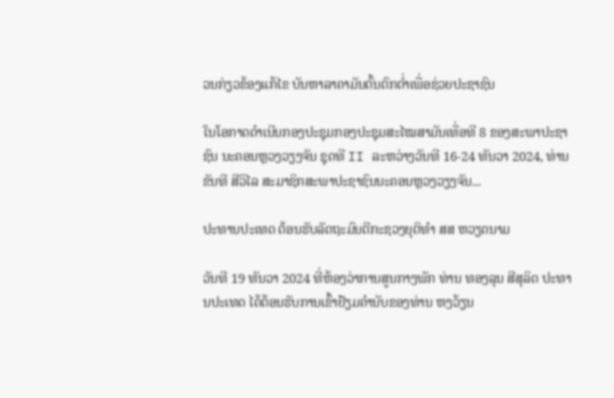ວນກ່ຽວຂ້ອງແກ້ໄຂ ບັນຫາລາຄາມັນຕົ້ນຕົກຕໍ່າເພື່ອຊ່ວຍປະຊາຊົນ

ໃນໂອກາດດຳເນີນກອງປະຊຸມກອງປະຊຸມສະໄໝສາມັນເທື່ອທີ 8 ຂອງສະພາປະຊາຊົນ ນະຄອນຫຼວງວຽງຈັນ ຊຸດທີ II ລະຫວ່າງວັນທີ 16-24 ທັນວາ 2024, ທ່ານ ຂັນທີ ສີວິໄລ ສະມາຊິກສະພາປະຊາຊົນນະຄອນຫຼວງວຽງຈັນ...

ປະທານປະເທດ ຕ້ອນຮັບລັດຖະມົນຕີກະຊວງຍຸຕິທຳ ສສ ຫວຽດນາມ

ວັນທີ 19 ທັນວາ 2024 ທີ່ຫ້ອງວ່າການສູນກາງພັກ ທ່ານ ທອງລຸນ ສີສຸລິດ ປະທານປະເທດ ໄດ້ຕ້ອນຮັບການເຂົ້າຢ້ຽມຄຳນັບຂອງທ່ານ ຫງວ້ຽນ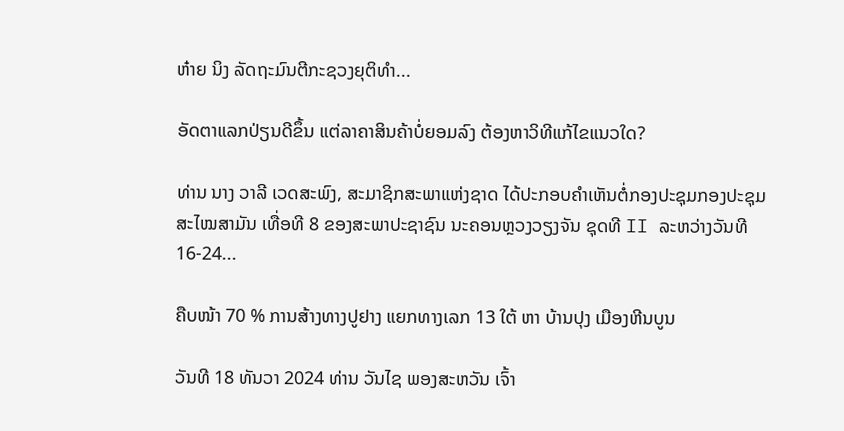ຫ໋າຍ ນິງ ລັດຖະມົນຕີກະຊວງຍຸຕິທຳ...

ອັດຕາແລກປ່ຽນດີຂຶ້ນ ແຕ່ລາຄາສິນຄ້າບໍ່ຍອມລົງ ຕ້ອງຫາວິທີແກ້ໄຂແນວໃດ?

ທ່ານ ນາງ ວາລີ ເວດສະພົງ, ສະມາຊິກສະພາແຫ່ງຊາດ ໄດ້ປະກອບຄໍາເຫັນຕໍ່ກອງປະຊຸມກອງປະຊຸມສະໄໝສາມັນ ເທື່ອທີ 8 ຂອງສະພາປະຊາຊົນ ນະຄອນຫຼວງວຽງຈັນ ຊຸດທີ II ລະຫວ່າງວັນທີ 16-24...

ຄືບໜ້າ 70 % ການສ້າງທາງປູຢາງ ແຍກທາງເລກ 13 ໃຕ້ ຫາ ບ້ານປຸງ ເມືອງຫີນບູນ

ວັນທີ 18 ທັນວາ 2024 ທ່ານ ວັນໄຊ ພອງສະຫວັນ ເຈົ້າ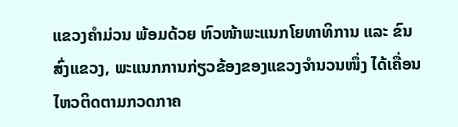ແຂວງຄຳມ່ວນ ພ້ອມດ້ວຍ ຫົວໜ້າພະແນກໂຍທາທິການ ແລະ ຂົນສົ່ງແຂວງ, ພະແນກການກ່ຽວຂ້ອງຂອງແຂວງຈໍານວນໜຶ່ງ ໄດ້ເຄື່ອນໄຫວຕິດຕາມກວດກາຄ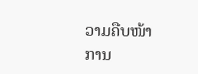ວາມຄືບໜ້າການ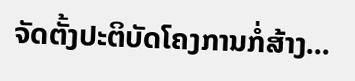ຈັດຕັ້ງປະຕິບັດໂຄງການກໍ່ສ້າງ...